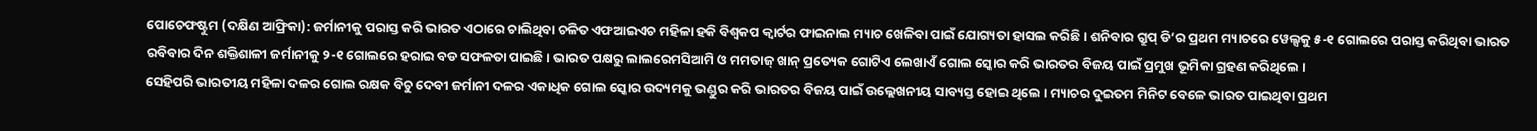ପୋଚେଫଷ୍ଟୁମ (ଦକ୍ଷିଣ ଆଫ୍ରିକା): ଜର୍ମାନୀକୁ ପରାସ୍ତ କରି ଭାରତ ଏଠାରେ ଚାଲିଥିବା ଚଳିତ ଏଫଆଇଏଚ ମହିଳା ହକି ବିଶ୍ୱକପ କ୍ୱାର୍ଟର ଫାଇନାଲ ମ୍ୟାଚ ଖେଳିବା ପାଇଁ ଯୋଗ୍ୟତା ହାସଲ କରିଛି । ଶନିବାର ଗ୍ରୁପ୍ ଡି’ର ପ୍ରଥମ ମ୍ୟାଚରେ ୱେଲ୍ସକୁ ୫-୧ ଗୋଲରେ ପରାସ୍ତ କରିଥିବା ଭାରତ ରବିବାର ଦିନ ଶକ୍ତିଶାଳୀ ଜର୍ମାନୀକୁ ୨-୧ ଗୋଲରେ ହରାଇ ବଡ ସଫଳତା ପାଇଛି । ଭାରତ ପକ୍ଷରୁ ଲାଲରେମସିଆମି ଓ ମମତାଜ୍ ଖାନ୍ ପ୍ରତ୍ୟେକ ଗୋଟିଏ ଲେଖାଏଁ ଗୋଲ ସ୍କୋର କରି ଭାରତର ବିଜୟ ପାଇଁ ପ୍ରମୁଖ ଭୂମିକା ଗ୍ରହଣ କରିଥିଲେ ।
ସେହିପରି ଭାରତୀୟ ମହିଳା ଦଳର ଗୋଲ ରକ୍ଷକ ବିଚୁ ଦେବୀ ଜର୍ମାନୀ ଦଳର ଏକାଧିକ ଗୋଲ ସ୍କୋର ଉଦ୍ୟମକୁ ଭଣ୍ଡୁର କରି ଭାରତର ବିଜୟ ପାଇଁ ଉଲ୍ଲେଖନୀୟ ସାବ୍ୟସ୍ତ ହୋଇ ଥିଲେ । ମ୍ୟାଚର ଦୁଇତମ ମିନିଟ ବେଳେ ଭାରତ ପାଇଥିବା ପ୍ରଥମ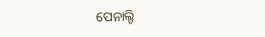ପେନାଲ୍ଟି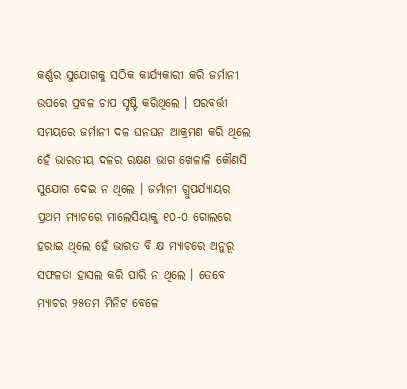କର୍ଣ୍ଣର ସୁଯୋଗକୁ ସଠିକ କାର୍ଯ୍ୟକାରୀ କରି ଜର୍ମାନୀ ଉପରେ ପ୍ରବଳ ଚାପ ସୃଷ୍ଟି କରିଥିଲେ । ପରବର୍ତ୍ତୀ ସମୟରେ ଜର୍ମାନୀ ଦଳ ଘନଘନ ଆକ୍ରମଣ କରି ଥିଲେ ହେଁ ଭାରତୀୟ ଦଳର ରକ୍ଷଣ ଭାଗ ଖେଳାଳି କୌଣସି ସୁଯୋଗ ଦେଇ ନ ଥିଲେ । ଜର୍ମାନୀ ଗ୍ରୁପର୍ଯ୍ୟାୟର ପ୍ରଥମ ମ୍ୟାଚରେ ମାଲେସିୟାକୁ ୧୦-୦ ଗୋଲରେ ହରାଇ ଥିଲେ ହେଁ ଭାରତ ବି କ୍ଷ ମ୍ୟାଚରେ ଅନୁରୂ ସଫଳତା ହାସଲ କରି ପାରି ନ ଥିଲେ । ତେବେ ମ୍ୟାଚର ୨୫ତମ ମିନିଟ ବେଳେ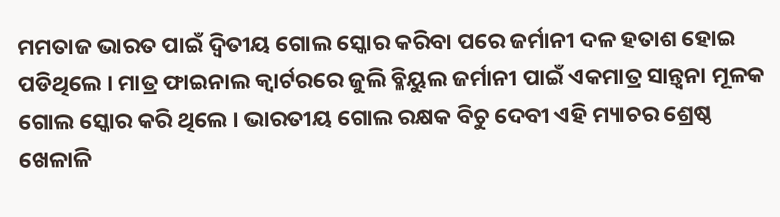ମମତାଜ ଭାରତ ପାଇଁ ଦ୍ୱିତୀୟ ଗୋଲ ସ୍କୋର କରିବା ପରେ ଜର୍ମାନୀ ଦଳ ହତାଶ ହୋଇ ପଡିଥିଲେ । ମାତ୍ର ଫାଇନାଲ କ୍ୱାର୍ଟରରେ ଜୁଲି ବ୍ଳିୟୁଲ ଜର୍ମାନୀ ପାଇଁ ଏକମାତ୍ର ସାନ୍ତ୍ୱନା ମୂଳକ ଗୋଲ ସ୍କୋର କରି ଥିଲେ । ଭାରତୀୟ ଗୋଲ ରକ୍ଷକ ବିଚୁ ଦେବୀ ଏହି ମ୍ୟାଚର ଶ୍ରେଷ୍ଠ ଖେଳାଳି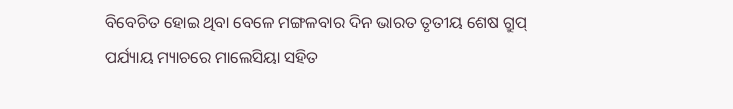ବିବେଚିତ ହୋଇ ଥିବା ବେଳେ ମଙ୍ଗଳବାର ଦିନ ଭାରତ ତୃତୀୟ ଶେଷ ଗ୍ରୁପ୍ ପର୍ଯ୍ୟାୟ ମ୍ୟାଚରେ ମାଲେସିୟା ସହିତ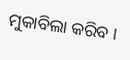ମୁକାବିଲା କରିବ ।